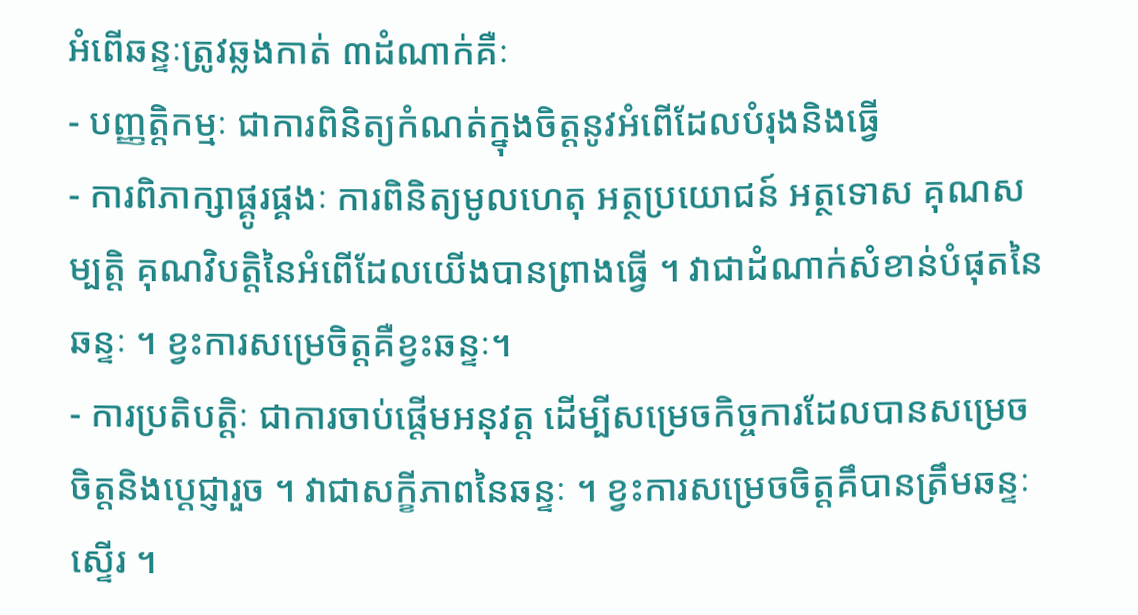អំពើឆន្ទៈត្រូវឆ្លងកាត់ ៣ដំណាក់គឺៈ
- បញ្ញត្តិកម្មៈ ជាការពិនិត្យកំណត់ក្នុងចិត្តនូវអំពើដែលបំរុងនិងធ្វើ
- ការពិភាក្សាផ្គូរផ្គងៈ ការពិនិត្យមូលហេតុ អត្ថប្រយោជន៍ អត្ថទោស គុណសម្បត្តិ គុណវិបត្តិនៃអំពើដែលយើងបានព្រាងធ្វើ ។ វាជាដំណាក់សំខាន់បំផុតនៃឆន្ទៈ ។ ខ្វះការសម្រេចិត្តគឺខ្វះឆន្ទៈ។
- ការប្រតិបត្តិៈ ជាការចាប់ផ្តើមអនុវត្ត ដើម្បីសម្រេចកិច្ចការដែលបានសម្រេចចិត្តនិងប្តេជ្ញារួច ។ វាជាសក្ខីភាពនៃឆន្ទៈ ។ ខ្វះការសម្រេចចិត្តគឹបានត្រឹមឆន្ទៈស្ទើរ ។